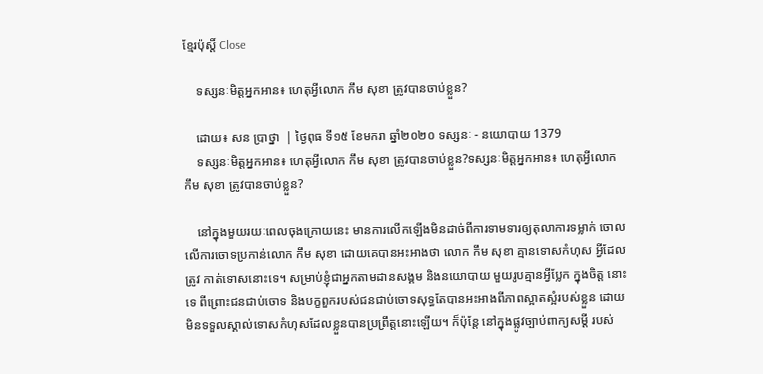ខ្មែរប៉ុស្ដិ៍ Close

    ទស្សនៈមិត្តអ្នកអាន៖ ហេតុអ្វីលោក កឹម សុខា ត្រូវបានចាប់ខ្លួន?

    ដោយ៖ សន ប្រាថ្នា  | ថ្ងៃពុធ ទី១៥ ខែមករា ឆ្នាំ២០២០ ទស្សនៈ - នយោបាយ 1379
    ទស្សនៈមិត្តអ្នកអាន៖ ហេតុអ្វីលោក កឹម សុខា ត្រូវបានចាប់ខ្លួន?ទស្សនៈមិត្តអ្នកអាន៖ ហេតុអ្វីលោក កឹម សុខា ត្រូវបានចាប់ខ្លួន?

    នៅក្នុងមួយរយៈពេលចុងក្រោយនេះ មានការលើកឡើងមិនដាច់ពីការទាមទារឲ្យតុលាការទម្លាក់ ចោលលើការចោទប្រកាន់លោក កឹម សុខា ដោយគេបានអះអាងថា លោក កឹម សុខា គ្មានទោសកំហុស អ្វីដែលត្រូវ កាត់ទោសនោះទេ។ សម្រាប់ខ្ញុំជាអ្នកតាមដានសង្គម និងនយោបាយ មួយរូបគ្មានអ្វីប្លែក ក្នុងចិត្ត នោះទេ ពីព្រោះជនជាប់ចោទ និងបក្ខពួករបស់ជនជាប់ចោទសុទ្ធតែបានអះអាងពីភាពស្អាតស្អំរបស់ខ្លួន ដោយមិនទទួលស្គាល់ទោសកំហុសដែលខ្លួនបានប្រព្រឹត្តនោះឡើយ។ ក៏ប៉ុន្តែ នៅក្នុងផ្លូវច្បាប់ពាក្យសម្តី របស់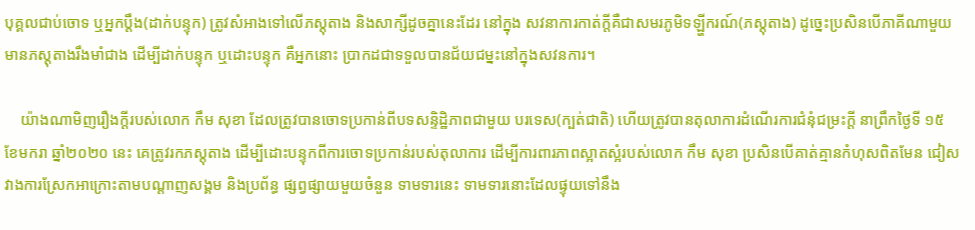បុគ្គលជាប់ចោទ ឬអ្នកប្តឹង(ដាក់បន្ទុក) ត្រូវសំអាងទៅលើភស្តុតាង និងសាក្សីដូចគ្នានេះដែរ នៅក្នុង សវនាការកាត់ក្តីគឺជាសមរភូមិទឡ្ហីករណ៍(ភស្តុតាង) ដូច្នេះប្រសិនបើភាគីណាមួយមានភស្តុតាងរឹងមាំជាង ដើម្បីដាក់បន្ទុក ឬដោះបន្ទុក គឺអ្នកនោះ ប្រាកដជាទទួលបានជ័យជម្នះនៅក្នុងសវនការ។

    យ៉ាងណាមិញរឿងក្តីរបស់លោក កឹម សុខា ដែលត្រូវបានចោទប្រកាន់ពីបទសន្ទិដ្ឋិភាពជាមួយ បរទេស(ក្បត់ជាតិ) ហើយត្រូវបានតុលាការដំណើរការជំនុំជម្រះក្តី នាព្រឹកថ្ងៃទី ១៥ ខែមករា ឆ្នាំ២០២០ នេះ គេត្រូវរកភស្តុតាង ដើម្បីដោះបន្ទុកពីការចោទប្រកាន់របស់តុលាការ ដើម្បីការពារភាពស្អាតស្អំរបស់លោក កឹម សុខា ប្រសិនបើគាត់គ្មានកំហុសពិតមែន ជៀសវាងការស្រែកអាក្រោះតាមបណ្តាញសង្គម និងប្រព័ន្ធ ផ្សព្វផ្សាយមួយចំនួន ទាមទារនេះ ទាមទារនោះដែលផ្ទុយទៅនឹង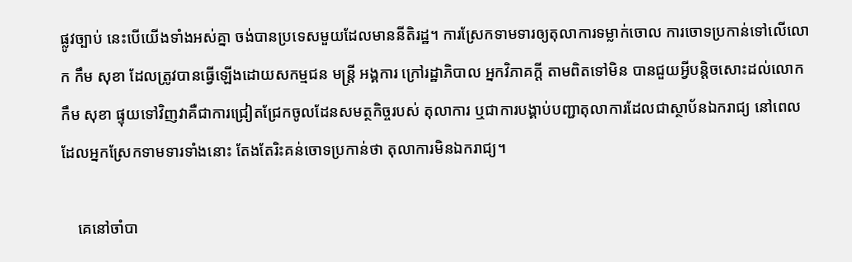ផ្លូវច្បាប់ នេះបើយើងទាំងអស់គ្នា ចង់បានប្រទេសមួយដែលមាននីតិរដ្ឋ។ ការស្រែកទាមទារឲ្យតុលាការទម្លាក់ចោល ការចោទប្រកាន់ទៅលើលោក កឹម សុខា ដែលត្រូវបានធ្វើឡើងដោយសកម្មជន មន្ត្រី អង្គការ ក្រៅរដ្ឋាភិបាល អ្នកវិភាគក្តី តាមពិតទៅមិន បានជួយអ្វីបន្តិចសោះដល់លោក កឹម សុខា ផ្ទុយទៅវិញវាគឺជាការជ្រៀតជ្រែកចូលដែនសមត្ថកិច្ចរបស់ តុលាការ ឬជាការបង្គាប់បញ្ជាតុលាការដែលជាស្ថាប័នឯករាជ្យ នៅពេលដែលអ្នកស្រែកទាមទារទាំងនោះ តែងតែរិះគន់ចោទប្រកាន់ថា តុលាការមិនឯករាជ្យ។

    គេនៅចាំបា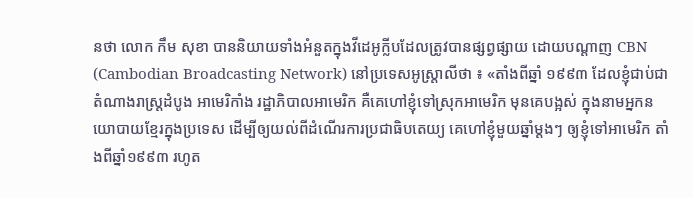នថា លោក កឹម សុខា បាននិយាយទាំងអំនួតក្នុងវីដេអូក្លីបដែលត្រូវបានផ្សព្វផ្សាយ ដោយបណ្តាញ CBN (Cambodian Broadcasting Network) នៅប្រទេសអូស្រ្តាលីថា ៖ «តាំងពីឆ្នាំ ១៩៩៣ ដែលខ្ញុំជាប់ជាតំណាងរាស្ត្រដំបូង អាមេរិកាំង រដ្ឋាភិបាលអាមេរិក គឺគេហៅខ្ញុំទៅស្រុកអាមេរិក មុនគេបង្អស់ ក្នុងនាមអ្នកនយោបាយខ្មែរក្នុងប្រទេស ដើម្បីឲ្យយល់ពីដំណើរការប្រជាធិបតេយ្យ គេហៅខ្ញុំមួយឆ្នាំម្តងៗ ឲ្យខ្ញុំទៅអាមេរិក តាំងពីឆ្នាំ១៩៩៣ រហូត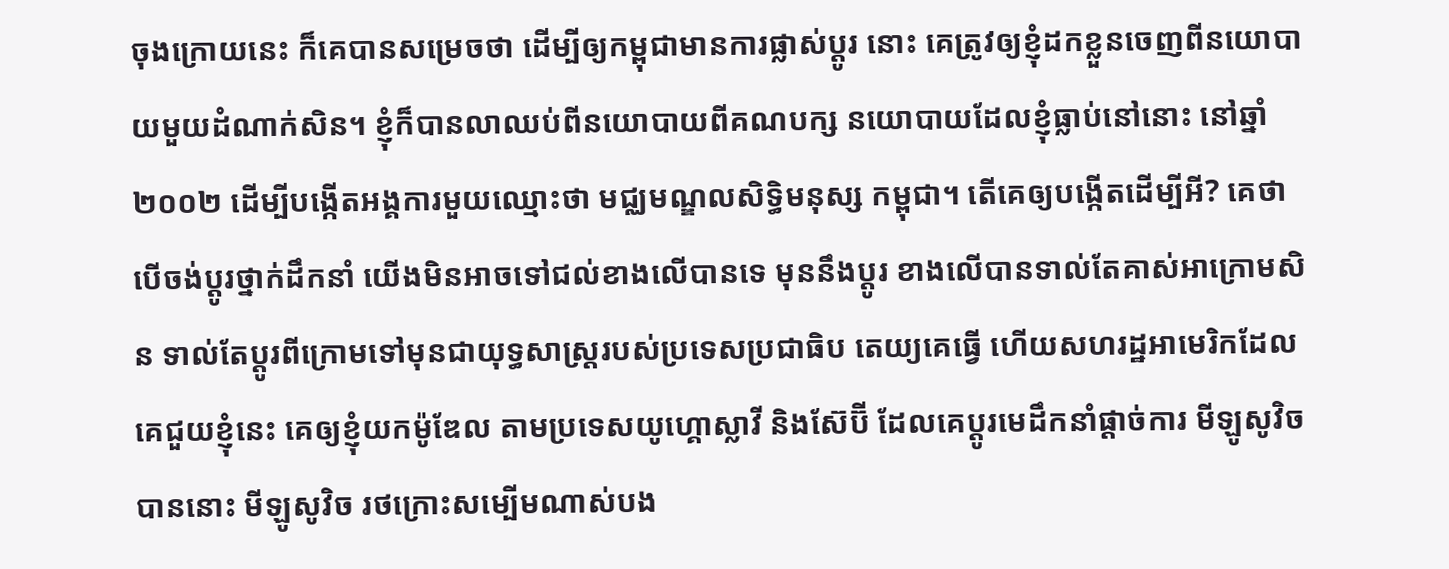ចុងក្រោយនេះ ក៏គេបានសម្រេចថា ដើម្បីឲ្យកម្ពុជាមានការផ្លាស់ប្តូរ នោះ គេត្រូវឲ្យខ្ញុំដកខ្លួនចេញពីនយោបាយមួយដំណាក់សិន។ ខ្ញុំក៏បានលាឈប់ពីនយោបាយពីគណបក្ស នយោបាយដែលខ្ញុំធ្លាប់នៅនោះ នៅឆ្នាំ២០០២ ដើម្បីបង្កើតអង្គការមួយឈ្មោះថា មជ្ឈមណ្ឌលសិទ្ធិមនុស្ស កម្ពុជា។ តើគេឲ្យបង្កើតដើម្បីអី? គេថា បើចង់ប្តូរថ្នាក់ដឹកនាំ យើងមិនអាចទៅជល់ខាងលើបានទេ មុននឹងប្តូរ ខាងលើបានទាល់តែគាស់អាក្រោមសិន ទាល់តែប្តូរពីក្រោមទៅមុនជាយុទ្ធសាស្ត្ររបស់ប្រទេសប្រជាធិប តេយ្យគេធ្វើ ហើយសហរដ្ឋអាមេរិកដែលគេជួយខ្ញុំនេះ គេឲ្យខ្ញុំយកម៉ូឌែល តាមប្រទេសយូហ្គោស្លាវី និងស៊ែប៊ី ដែលគេប្តូរមេដឹកនាំផ្តាច់ការ មីឡូសូវិចបាននោះ មីឡូសូវិច រថក្រោះសម្បើមណាស់បង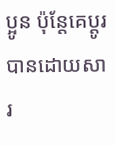ប្អូន ប៉ុន្តែគេប្តូរបានដោយសារ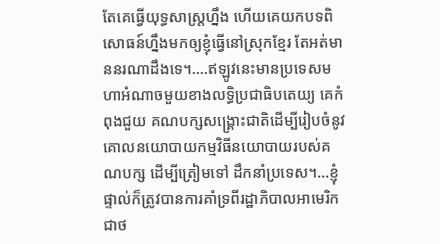តែគេធ្វើយុទ្ធសាស្ត្រហ្នឹង ហើយគេយកបទពិសោធន៍ហ្នឹងមកឲ្យខ្ញុំធ្វើនៅស្រុកខ្មែរ តែអត់មាននរណាដឹងទេ។….ឥឡូវនេះមានប្រទេសមហាអំណាចមួយខាងលទ្ធិប្រជាធិបតេយ្យ គេកំពុងជួយ គណបក្សសង្គ្រោះជាតិដើម្បីរៀបចំនូវគោលនយោបាយកម្មវិធីនយោបាយរបស់គណបក្ស ដើម្បីត្រៀមទៅ ដឹកនាំប្រទេស។…ខ្ញុំផ្ទាល់ក៏ត្រូវបានការគាំទ្រពីរដ្ឋាភិបាលអាមេរិកជាថ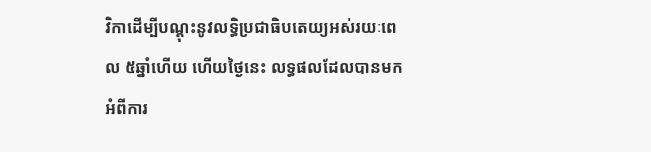វិកាដើម្បីបណ្តុះនូវលទ្ធិប្រជាធិបតេយ្យអស់រយៈពេល ៥ឆ្នាំហើយ ហើយថ្ងៃនេះ លទ្ធផលដែលបានមកអំពីការ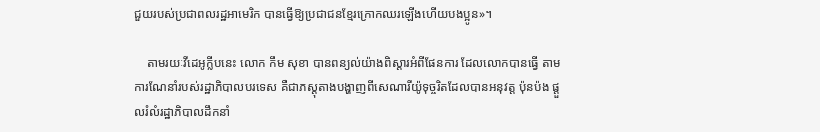ជួយរបស់ប្រជាពលរដ្ឋអាមេរិក បានធ្វើឱ្យប្រជាជនខ្មែរក្រោកឈរឡើងហើយបងប្អូន»។

    តាមរយៈវីដេអូក្លីបនេះ លោក កឹម សុខា បានពន្យល់យ៉ាងពិស្តារអំពីផែនការ ដែលលោកបានធ្វើ តាមការណែនាំរបស់រដ្ឋាភិបាលបរទេស គឺជាភស្តុតាងបង្ហាញពីសេណារីយ៉ូទុច្ចរិតដែលបានអនុវត្ត ប៉ុនប៉ង ផ្តួលរំលំរដ្ឋាភិបាលដឹកនាំ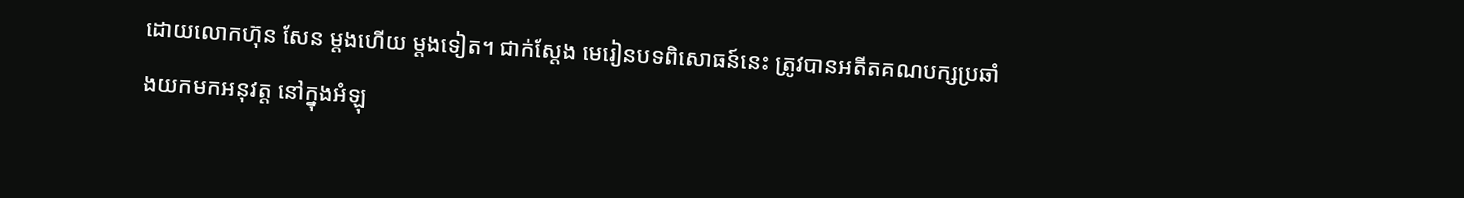ដោយលោកហ៊ុន សែន ម្តងហើយ ម្តងទៀត។ ជាក់ស្តែង មេរៀនបទពិសោធន៍នេះ ត្រូវបានអតីតគណបក្សប្រឆាំងយកមកអនុវត្ត នៅក្នុងអំឡុ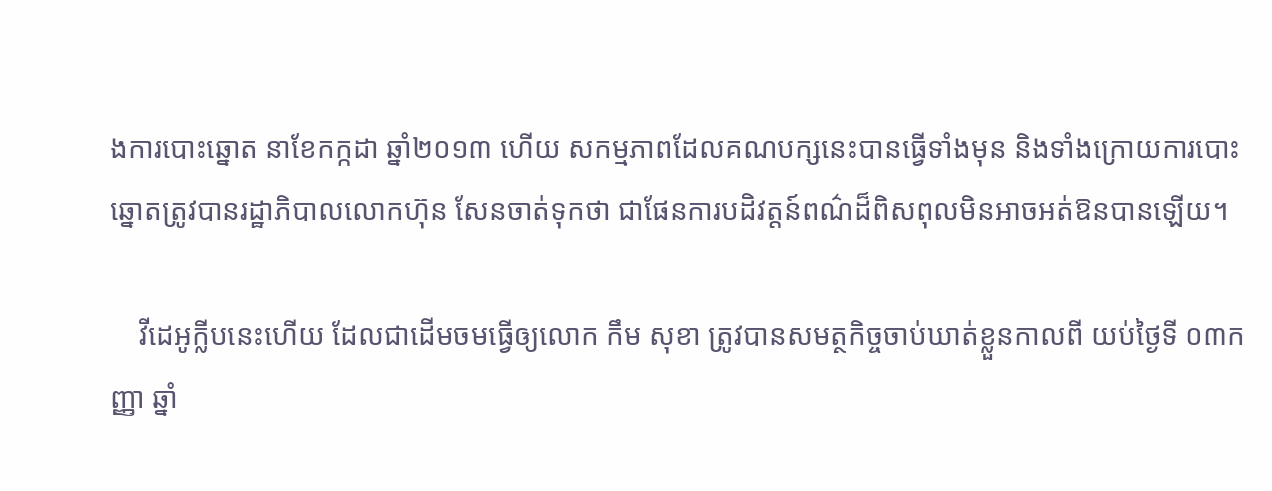ងការបោះឆ្នោត នាខែកក្កដា ឆ្នាំ២០១៣ ហើយ សកម្មភាពដែលគណបក្សនេះបានធ្វើទាំងមុន និងទាំងក្រោយការបោះឆ្នោតត្រូវបានរដ្ឋាភិបាលលោកហ៊ុន សែនចាត់ទុកថា ជាផែនការបដិវត្តន៍ពណ៌ដ៏ពិសពុលមិនអាចអត់ឱនបានឡើយ។

    វីដេអូក្លីបនេះហើយ ដែលជាដើមចមធ្វើឲ្យលោក កឹម សុខា ត្រូវបានសមត្ថកិច្ចចាប់ឃាត់ខ្លួនកាលពី យប់ថ្ងៃទី ០៣កញ្ញា ឆ្នាំ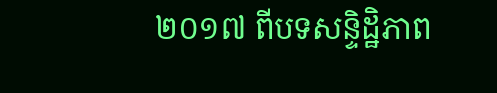២០១៧ ពីបទសន្ទិដ្ឋិភាព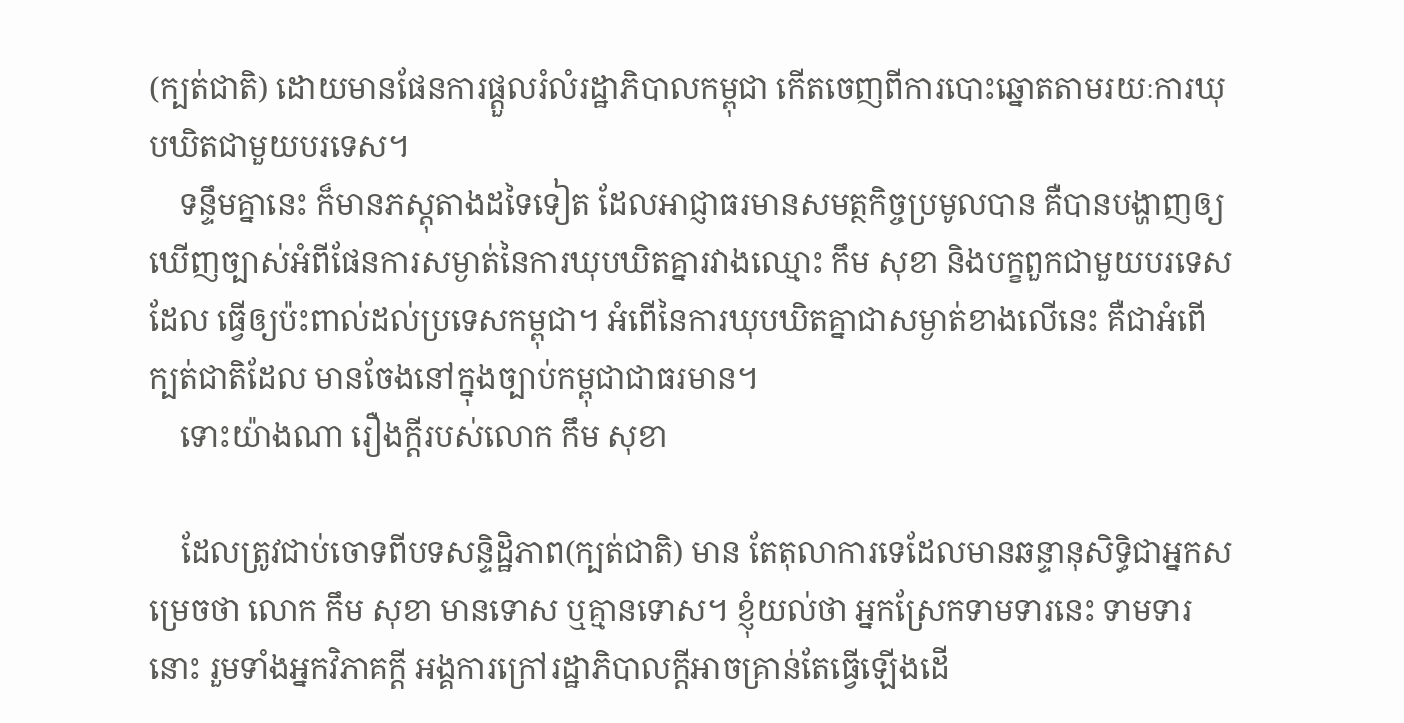(ក្បត់ជាតិ) ដោយមានផែនការផ្តួលរំលំរដ្ឋាភិបាលកម្ពុជា កើតចេញពីការបោះឆ្នោតតាមរយៈការឃុបឃិតជាមួយបរទេស។
    ទន្ទឹមគ្នានេះ ក៏មានភស្តុតាងដទៃទៀត ដែលអាជ្ញាធរមានសមត្ថកិច្ចប្រមូលបាន គឺបានបង្ហាញឲ្យ ឃើញច្បាស់អំពីផែនការសម្ងាត់នៃការឃុបឃិតគ្នារវាងឈ្មោះ កឹម សុខា និងបក្ខពួកជាមួយបរទេសដែល ធ្វើឲ្យប៉ះពាល់ដល់ប្រទេសកម្ពុជា។ អំពើនៃការឃុបឃិតគ្នាជាសម្ងាត់ខាងលើនេះ គឺជាអំពើក្បត់ជាតិដែល មានចែងនៅក្នុងច្បាប់កម្ពុជាជាធរមាន។
    ទោះយ៉ាងណា រឿងក្តីរបស់លោក កឹម សុខា

    ដែលត្រូវជាប់ចោទពីបទសន្ទិដ្ឋិភាព(ក្បត់ជាតិ) មាន តែតុលាការទេដែលមានឆន្ទានុសិទ្ធិជាអ្នកសម្រេចថា លោក កឹម សុខា មានទោស ឬគ្មានទោស។ ខ្ញុំយល់ថា អ្នកស្រែកទាមទារនេះ ទាមទារនោះ រួមទាំងអ្នកវិភាគក្តី អង្គការក្រៅរដ្ឋាភិបាលក្តីអាចគ្រាន់តែធ្វើឡើងដើ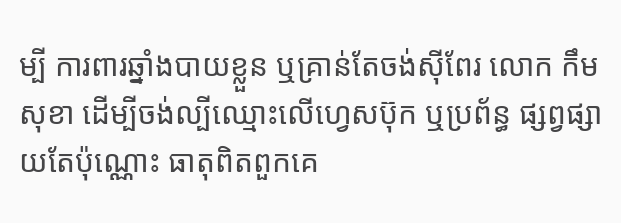ម្បី ការពារឆ្នាំងបាយខ្លួន ឬគ្រាន់តែចង់ស៊ីពែរ លោក កឹម សុខា ដើម្បីចង់ល្បីឈ្មោះលើហ្វេសប៊ុក ឬប្រព័ន្ធ ផ្សព្វផ្សាយតែប៉ុណ្ណោះ ធាតុពិតពួកគេ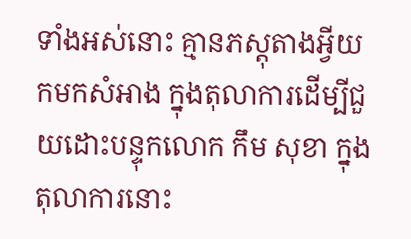ទាំងអស់នោះ គ្មានភស្តុតាងអ្វីយកមកសំអាង ក្នុងតុលាការដើម្បីជួយដោះបន្ទុកលោក កឹម សុខា ក្នុងតុលាការនោះ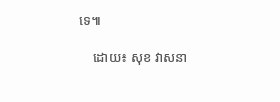ទេ៕

    ដោយ៖ សុខ វាសនា